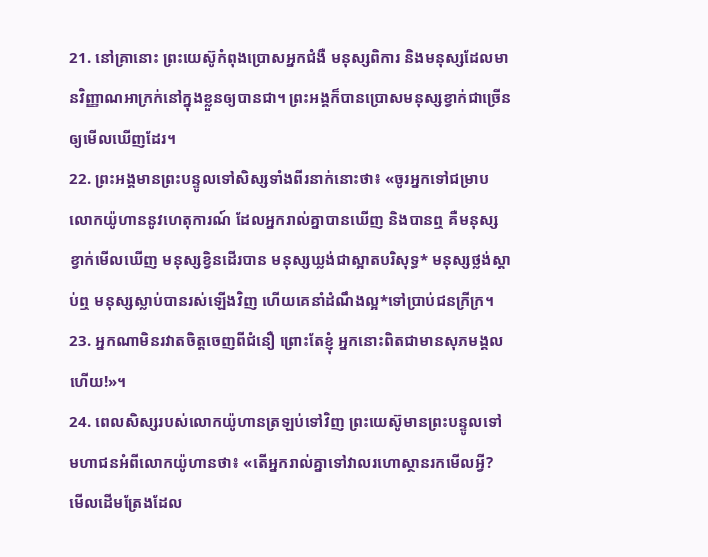21. នៅគ្រានោះ ព្រះយេស៊ូកំពុងប្រោសអ្នកជំងឺ មនុស្សពិការ និងមនុស្សដែលមានវិញ្ញាណអាក្រក់នៅក្នុងខ្លួនឲ្យបានជា។ ព្រះអង្គក៏បានប្រោសមនុស្សខ្វាក់ជាច្រើនឲ្យមើលឃើញដែរ។
22. ព្រះអង្គមានព្រះបន្ទូលទៅសិស្សទាំងពីរនាក់នោះថា៖ «ចូរអ្នកទៅជម្រាបលោកយ៉ូហាននូវហេតុការណ៍ ដែលអ្នករាល់គ្នាបានឃើញ និងបានឮ គឺមនុស្សខ្វាក់មើលឃើញ មនុស្សខ្វិនដើរបាន មនុស្សឃ្លង់ជាស្អាតបរិសុទ្ធ* មនុស្សថ្លង់ស្ដាប់ឮ មនុស្សស្លាប់បានរស់ឡើងវិញ ហើយគេនាំដំណឹងល្អ*ទៅប្រាប់ជនក្រីក្រ។
23. អ្នកណាមិនរវាតចិត្តចេញពីជំនឿ ព្រោះតែខ្ញុំ អ្នកនោះពិតជាមានសុភមង្គលហើយ!»។
24. ពេលសិស្សរបស់លោកយ៉ូហានត្រឡប់ទៅវិញ ព្រះយេស៊ូមានព្រះបន្ទូលទៅមហាជនអំពីលោកយ៉ូហានថា៖ «តើអ្នករាល់គ្នាទៅវាលរហោស្ថានរកមើលអ្វី? មើលដើមត្រែងដែល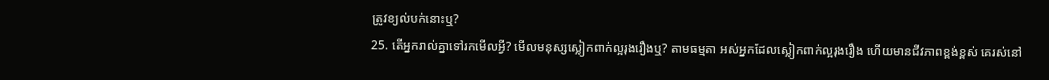ត្រូវខ្យល់បក់នោះឬ?
25. តើអ្នករាល់គ្នាទៅរកមើលអ្វី? មើលមនុស្សស្លៀកពាក់ល្អរុងរឿងឬ? តាមធម្មតា អស់អ្នកដែលស្លៀកពាក់ល្អរុងរឿង ហើយមានជីវភាពខ្ពង់ខ្ពស់ គេរស់នៅ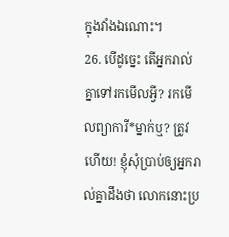ក្នុងវាំងឯណោះ។
26. បើដូច្នេះ តើអ្នករាល់គ្នាទៅរកមើលអ្វី? រកមើលព្យាការី*ម្នាក់ឬ? ត្រូវហើយ! ខ្ញុំសុំប្រាប់ឲ្យអ្នករាល់គ្នាដឹងថា លោកនោះប្រ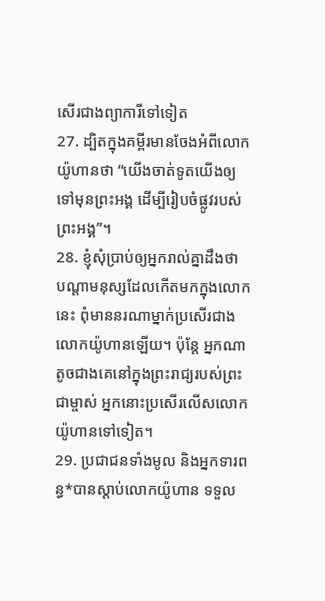សើរជាងព្យាការីទៅទៀត
27. ដ្បិតក្នុងគម្ពីរមានចែងអំពីលោកយ៉ូហានថា “យើងចាត់ទូតយើងឲ្យទៅមុនព្រះអង្គ ដើម្បីរៀបចំផ្លូវរបស់ព្រះអង្គ”។
28. ខ្ញុំសុំប្រាប់ឲ្យអ្នករាល់គ្នាដឹងថា បណ្ដាមនុស្សដែលកើតមកក្នុងលោកនេះ ពុំមាននរណាម្នាក់ប្រសើរជាងលោកយ៉ូហានឡើយ។ ប៉ុន្តែ អ្នកណាតូចជាងគេនៅក្នុងព្រះរាជ្យរបស់ព្រះជាម្ចាស់ អ្នកនោះប្រសើរលើសលោកយ៉ូហានទៅទៀត។
29. ប្រជាជនទាំងមូល និងអ្នកទារពន្ធ*បានស្ដាប់លោកយ៉ូហាន ទទួល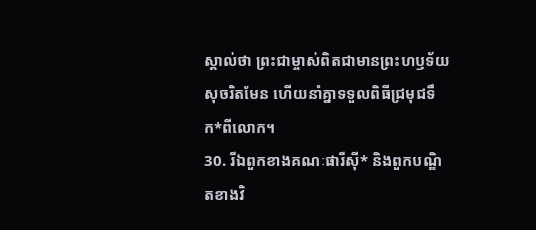ស្គាល់ថា ព្រះជាម្ចាស់ពិតជាមានព្រះហឫទ័យសុចរិតមែន ហើយនាំគ្នាទទួលពិធីជ្រមុជទឹក*ពីលោក។
30. រីឯពួកខាងគណៈផារីស៊ី* និងពួកបណ្ឌិតខាងវិ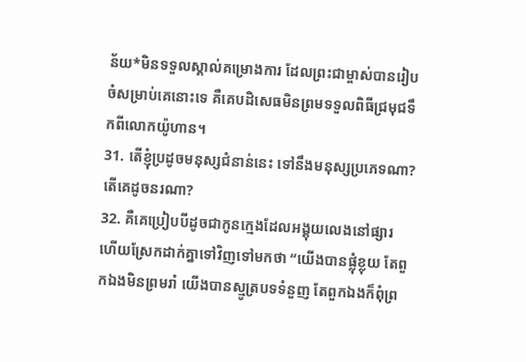ន័យ*មិនទទួលស្គាល់គម្រោងការ ដែលព្រះជាម្ចាស់បានរៀបចំសម្រាប់គេនោះទេ គឺគេបដិសេធមិនព្រមទទួលពិធីជ្រមុជទឹកពីលោកយ៉ូហាន។
31. តើខ្ញុំប្រដូចមនុស្សជំនាន់នេះ ទៅនឹងមនុស្សប្រភេទណា? តើគេដូចនរណា?
32. គឺគេប្រៀបបីដូចជាកូនក្មេងដែលអង្គុយលេងនៅផ្សារ ហើយស្រែកដាក់គ្នាទៅវិញទៅមកថា “យើងបានផ្លុំខ្លុយ តែពួកឯងមិនព្រមរាំ យើងបានស្មូត្របទទំនួញ តែពួកឯងក៏ពុំព្រ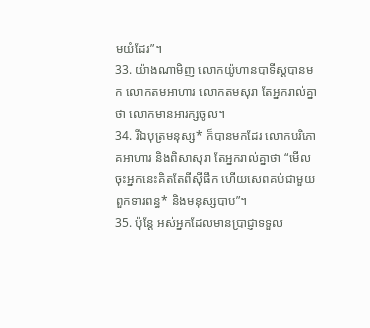មយំដែរ”។
33. យ៉ាងណាមិញ លោកយ៉ូហានបាទីស្ដបានមក លោកតមអាហារ លោកតមសុរា តែអ្នករាល់គ្នាថា លោកមានអារក្សចូល។
34. រីឯបុត្រមនុស្ស* ក៏បានមកដែរ លោកបរិភោគអាហារ និងពិសាសុរា តែអ្នករាល់គ្នាថា “មើលចុះអ្នកនេះគិតតែពីស៊ីផឹក ហើយសេពគប់ជាមួយពួកទារពន្ធ* និងមនុស្សបាប”។
35. ប៉ុន្តែ អស់អ្នកដែលមានប្រាជ្ញាទទួល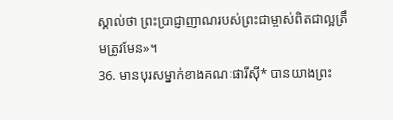ស្គាល់ថា ព្រះប្រាជ្ញាញាណរបស់ព្រះជាម្ចាស់ពិតជាល្អត្រឹមត្រូវមែន»។
36. មានបុរសម្នាក់ខាងគណៈផារីស៊ី* បានយាងព្រះ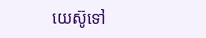យេស៊ូទៅ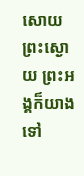សោយព្រះស្ងោយ ព្រះអង្គក៏យាងទៅ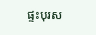ផ្ទះបុរស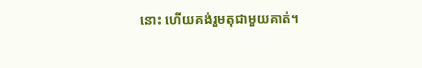នោះ ហើយគង់រួមតុជាមួយគាត់។